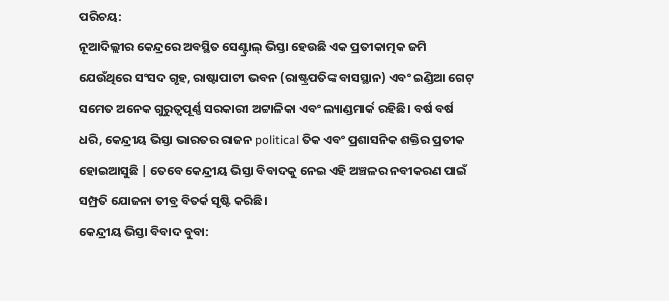ପରିଚୟ:
ନୂଆଦିଲ୍ଲୀର କେନ୍ଦ୍ରରେ ଅବସ୍ଥିତ ସେଣ୍ଟ୍ରାଲ୍ ଭିସ୍ତା ହେଉଛି ଏକ ପ୍ରତୀକାତ୍ମକ ଜମି ଯେଉଁଥିରେ ସଂସଦ ଗୃହ, ରାଷ୍ଟାପାଟୀ ଭବନ (ରାଷ୍ଟ୍ରପତିଙ୍କ ବାସସ୍ଥାନ) ଏବଂ ଇଣ୍ଡିଆ ଗେଟ୍ ସମେତ ଅନେକ ଗୁରୁତ୍ୱପୂର୍ଣ୍ଣ ସରକାରୀ ଅଟ୍ଟାଳିକା ଏବଂ ଲ୍ୟାଣ୍ଡମାର୍କ ରହିଛି। ବର୍ଷ ବର୍ଷ ଧରି, କେନ୍ଦ୍ରୀୟ ଭିସ୍ତା ଭାରତର ରାଜନ political ତିକ ଏବଂ ପ୍ରଶାସନିକ ଶକ୍ତିର ପ୍ରତୀକ ହୋଇଆସୁଛି | ତେବେ କେନ୍ଦ୍ରୀୟ ଭିସ୍ତା ବିବାଦକୁ ନେଇ ଏହି ଅଞ୍ଚଳର ନବୀକରଣ ପାଇଁ ସମ୍ପ୍ରତି ଯୋଜନା ତୀବ୍ର ବିତର୍କ ସୃଷ୍ଟି କରିଛି।
କେନ୍ଦ୍ରୀୟ ଭିସ୍ତା ବିବାଦ ବୁବା: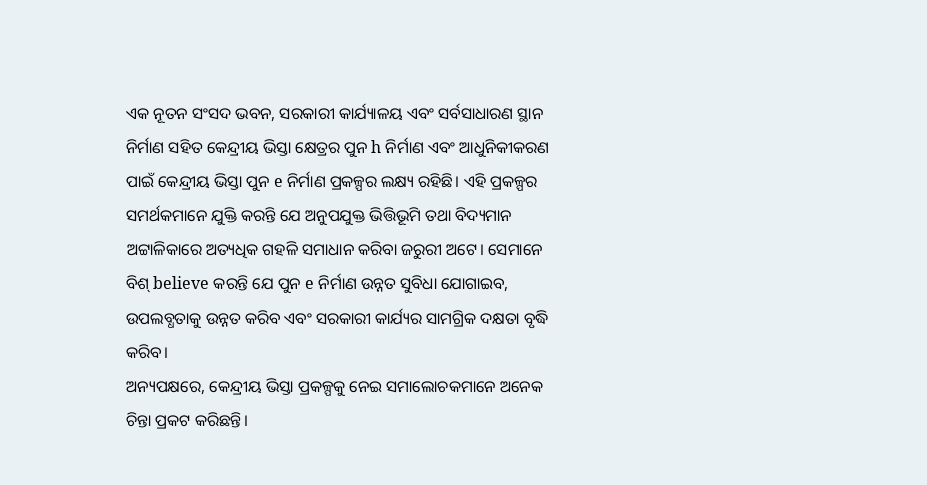ଏକ ନୂତନ ସଂସଦ ଭବନ, ସରକାରୀ କାର୍ଯ୍ୟାଳୟ ଏବଂ ସର୍ବସାଧାରଣ ସ୍ଥାନ ନିର୍ମାଣ ସହିତ କେନ୍ଦ୍ରୀୟ ଭିସ୍ତା କ୍ଷେତ୍ରର ପୁନ h ନିର୍ମାଣ ଏବଂ ଆଧୁନିକୀକରଣ ପାଇଁ କେନ୍ଦ୍ରୀୟ ଭିସ୍ତା ପୁନ e ନିର୍ମାଣ ପ୍ରକଳ୍ପର ଲକ୍ଷ୍ୟ ରହିଛି। ଏହି ପ୍ରକଳ୍ପର ସମର୍ଥକମାନେ ଯୁକ୍ତି କରନ୍ତି ଯେ ଅନୁପଯୁକ୍ତ ଭିତ୍ତିଭୂମି ତଥା ବିଦ୍ୟମାନ ଅଟ୍ଟାଳିକାରେ ଅତ୍ୟଧିକ ଗହଳି ସମାଧାନ କରିବା ଜରୁରୀ ଅଟେ। ସେମାନେ ବିଶ୍ believe କରନ୍ତି ଯେ ପୁନ e ନିର୍ମାଣ ଉନ୍ନତ ସୁବିଧା ଯୋଗାଇବ, ଉପଲବ୍ଧତାକୁ ଉନ୍ନତ କରିବ ଏବଂ ସରକାରୀ କାର୍ଯ୍ୟର ସାମଗ୍ରିକ ଦକ୍ଷତା ବୃଦ୍ଧି କରିବ।
ଅନ୍ୟପକ୍ଷରେ, କେନ୍ଦ୍ରୀୟ ଭିସ୍ତା ପ୍ରକଳ୍ପକୁ ନେଇ ସମାଲୋଚକମାନେ ଅନେକ ଚିନ୍ତା ପ୍ରକଟ କରିଛନ୍ତି।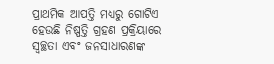ପ୍ରାଥମିକ ଆପତ୍ତି ମଧ୍ୟରୁ ଗୋଟିଏ ହେଉଛି ନିଷ୍ପତ୍ତି ଗ୍ରହଣ ପ୍ରକ୍ରିୟାରେ ସ୍ୱଚ୍ଛତା ଏବଂ ଜନସାଧାରଣଙ୍କ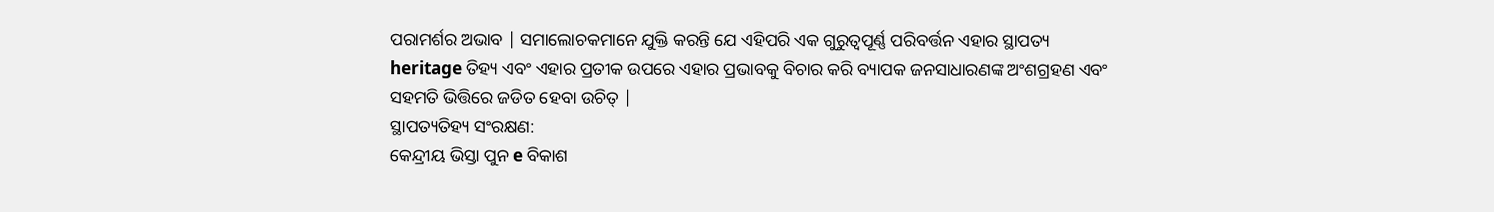ପରାମର୍ଶର ଅଭାବ | ସମାଲୋଚକମାନେ ଯୁକ୍ତି କରନ୍ତି ଯେ ଏହିପରି ଏକ ଗୁରୁତ୍ୱପୂର୍ଣ୍ଣ ପରିବର୍ତ୍ତନ ଏହାର ସ୍ଥାପତ୍ୟ heritage ତିହ୍ୟ ଏବଂ ଏହାର ପ୍ରତୀକ ଉପରେ ଏହାର ପ୍ରଭାବକୁ ବିଚାର କରି ବ୍ୟାପକ ଜନସାଧାରଣଙ୍କ ଅଂଶଗ୍ରହଣ ଏବଂ ସହମତି ଭିତ୍ତିରେ ଜଡିତ ହେବା ଉଚିତ୍ |
ସ୍ଥାପତ୍ୟତିହ୍ୟ ସଂରକ୍ଷଣ:
କେନ୍ଦ୍ରୀୟ ଭିସ୍ତା ପୁନ e ବିକାଶ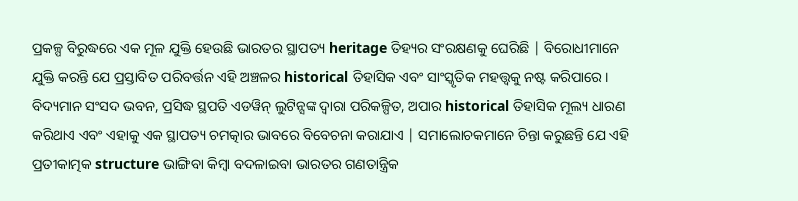ପ୍ରକଳ୍ପ ବିରୁଦ୍ଧରେ ଏକ ମୂଳ ଯୁକ୍ତି ହେଉଛି ଭାରତର ସ୍ଥାପତ୍ୟ heritage ତିହ୍ୟର ସଂରକ୍ଷଣକୁ ଘେରିଛି | ବିରୋଧୀମାନେ ଯୁକ୍ତି କରନ୍ତି ଯେ ପ୍ରସ୍ତାବିତ ପରିବର୍ତ୍ତନ ଏହି ଅଞ୍ଚଳର historical ତିହାସିକ ଏବଂ ସାଂସ୍କୃତିକ ମହତ୍ତ୍ୱକୁ ନଷ୍ଟ କରିପାରେ। ବିଦ୍ୟମାନ ସଂସଦ ଭବନ, ପ୍ରସିଦ୍ଧ ସ୍ଥପତି ଏଡୱିନ୍ ଲୁଟିନ୍ସଙ୍କ ଦ୍ୱାରା ପରିକଳ୍ପିତ, ଅପାର historical ତିହାସିକ ମୂଲ୍ୟ ଧାରଣ କରିଥାଏ ଏବଂ ଏହାକୁ ଏକ ସ୍ଥାପତ୍ୟ ଚମତ୍କାର ଭାବରେ ବିବେଚନା କରାଯାଏ | ସମାଲୋଚକମାନେ ଚିନ୍ତା କରୁଛନ୍ତି ଯେ ଏହି ପ୍ରତୀକାତ୍ମକ structure ଭାଙ୍ଗିବା କିମ୍ବା ବଦଳାଇବା ଭାରତର ଗଣତାନ୍ତ୍ରିକ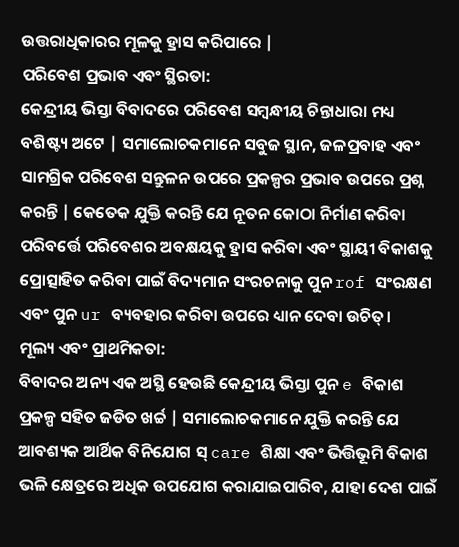ଉତ୍ତରାଧିକାରର ମୂଳକୁ ହ୍ରାସ କରିପାରେ |
ପରିବେଶ ପ୍ରଭାବ ଏବଂ ସ୍ଥିରତା:
କେନ୍ଦ୍ରୀୟ ଭିସ୍ତା ବିବାଦରେ ପରିବେଶ ସମ୍ବନ୍ଧୀୟ ଚିନ୍ତାଧାରା ମଧ୍ୟ ବଶିଷ୍ଟ୍ୟ ଅଟେ | ସମାଲୋଚକମାନେ ସବୁଜ ସ୍ଥାନ, ଜଳପ୍ରବାହ ଏବଂ ସାମଗ୍ରିକ ପରିବେଶ ସନ୍ତୁଳନ ଉପରେ ପ୍ରକଳ୍ପର ପ୍ରଭାବ ଉପରେ ପ୍ରଶ୍ନ କରନ୍ତି | କେତେକ ଯୁକ୍ତି କରନ୍ତି ଯେ ନୂତନ କୋଠା ନିର୍ମାଣ କରିବା ପରିବର୍ତ୍ତେ ପରିବେଶର ଅବକ୍ଷୟକୁ ହ୍ରାସ କରିବା ଏବଂ ସ୍ଥାୟୀ ବିକାଶକୁ ପ୍ରୋତ୍ସାହିତ କରିବା ପାଇଁ ବିଦ୍ୟମାନ ସଂରଚନାକୁ ପୁନ rof ସଂରକ୍ଷଣ ଏବଂ ପୁନ ur ବ୍ୟବହାର କରିବା ଉପରେ ଧ୍ୟାନ ଦେବା ଉଚିତ୍।
ମୂଲ୍ୟ ଏବଂ ପ୍ରାଥମିକତା:
ବିବାଦର ଅନ୍ୟ ଏକ ଅସ୍ଥି ହେଉଛି କେନ୍ଦ୍ରୀୟ ଭିସ୍ତା ପୁନ e ବିକାଶ ପ୍ରକଳ୍ପ ସହିତ ଜଡିତ ଖର୍ଚ୍ଚ | ସମାଲୋଚକମାନେ ଯୁକ୍ତି କରନ୍ତି ଯେ ଆବଶ୍ୟକ ଆର୍ଥିକ ବିନିଯୋଗ ସ୍ care ଶିକ୍ଷା ଏବଂ ଭିତ୍ତିଭୂମି ବିକାଶ ଭଳି କ୍ଷେତ୍ରରେ ଅଧିକ ଉପଯୋଗ କରାଯାଇପାରିବ, ଯାହା ଦେଶ ପାଇଁ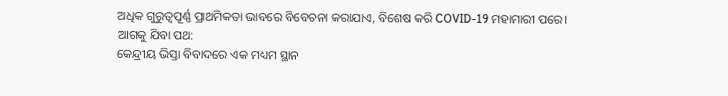ଅଧିକ ଗୁରୁତ୍ୱପୂର୍ଣ୍ଣ ପ୍ରାଥମିକତା ଭାବରେ ବିବେଚନା କରାଯାଏ, ବିଶେଷ କରି COVID-19 ମହାମାରୀ ପରେ।
ଆଗକୁ ଯିବା ପଥ:
କେନ୍ଦ୍ରୀୟ ଭିସ୍ତା ବିବାଦରେ ଏକ ମଧ୍ୟମ ସ୍ଥାନ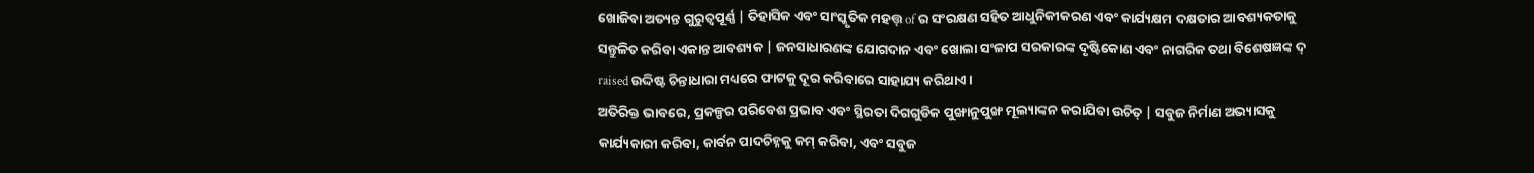ଖୋଜିବା ଅତ୍ୟନ୍ତ ଗୁରୁତ୍ୱପୂର୍ଣ୍ଣ | ତିହାସିକ ଏବଂ ସାଂସ୍କୃତିକ ମହତ୍ତ୍ of ର ସଂରକ୍ଷଣ ସହିତ ଆଧୁନିକୀକରଣ ଏବଂ କାର୍ଯ୍ୟକ୍ଷମ ଦକ୍ଷତାର ଆବଶ୍ୟକତାକୁ ସନ୍ତୁଳିତ କରିବା ଏକାନ୍ତ ଆବଶ୍ୟକ | ଜନସାଧାରଣଙ୍କ ଯୋଗଦାନ ଏବଂ ଖୋଲା ସଂଳାପ ସରକାରଙ୍କ ଦୃଷ୍ଟିକୋଣ ଏବଂ ନାଗରିକ ତଥା ବିଶେଷଜ୍ଞଙ୍କ ଦ୍ raised ଉଦ୍ଦିଷ୍ଟ ଚିନ୍ତାଧାରା ମଧ୍ୟରେ ଫାଟକୁ ଦୂର କରିବାରେ ସାହାଯ୍ୟ କରିଥାଏ।
ଅତିରିକ୍ତ ଭାବରେ, ପ୍ରକଳ୍ପର ପରିବେଶ ପ୍ରଭାବ ଏବଂ ସ୍ଥିରତା ଦିଗଗୁଡିକ ପୁଙ୍ଖାନୁପୁଙ୍ଖ ମୂଲ୍ୟାଙ୍କନ କରାଯିବା ଉଚିତ୍ | ସବୁଜ ନିର୍ମାଣ ଅଭ୍ୟାସକୁ କାର୍ଯ୍ୟକାରୀ କରିବା, କାର୍ବନ ପାଦଚିହ୍ନକୁ କମ୍ କରିବା, ଏବଂ ସବୁଜ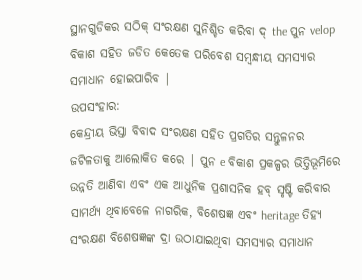ସ୍ଥାନଗୁଡିକର ସଠିକ୍ ସଂରକ୍ଷଣ ସୁନିଶ୍ଚିତ କରିବା ଦ୍ the ପୁନ velop ବିକାଶ ସହିତ ଜଡିତ କେତେକ ପରିବେଶ ସମ୍ବନ୍ଧୀୟ ସମସ୍ୟାର ସମାଧାନ ହୋଇପାରିବ |
ଉପସଂହାର:
କେନ୍ଦ୍ରୀୟ ଭିସ୍ତା ବିବାଦ ସଂରକ୍ଷଣ ସହିତ ପ୍ରଗତିର ସନ୍ତୁଳନର ଜଟିଳତାକୁ ଆଲୋକିତ କରେ | ପୁନ e ବିକାଶ ପ୍ରକଳ୍ପର ଭିତ୍ତିଭୂମିରେ ଉନ୍ନତି ଆଣିବା ଏବଂ ଏକ ଆଧୁନିକ ପ୍ରଶାସନିକ ହବ୍ ସୃଷ୍ଟି କରିବାର ସାମର୍ଥ୍ୟ ଥିବାବେଳେ ନାଗରିକ, ବିଶେଷଜ୍ଞ ଏବଂ heritage ତିହ୍ୟ ସଂରକ୍ଷଣ ବିଶେଷଜ୍ଞଙ୍କ ଦ୍ରା ଉଠାଯାଇଥିବା ସମସ୍ୟାର ସମାଧାନ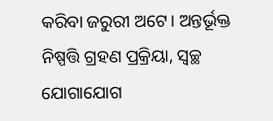କରିବା ଜରୁରୀ ଅଟେ। ଅନ୍ତର୍ଭୂକ୍ତ ନିଷ୍ପତ୍ତି ଗ୍ରହଣ ପ୍ରକ୍ରିୟା, ସ୍ୱଚ୍ଛ ଯୋଗାଯୋଗ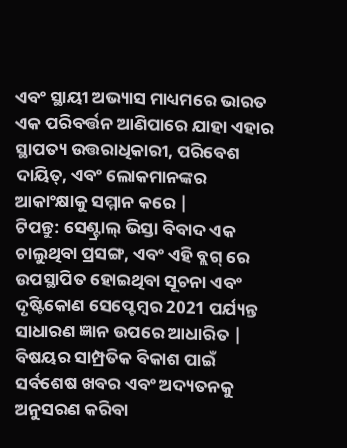ଏବଂ ସ୍ଥାୟୀ ଅଭ୍ୟାସ ମାଧ୍ୟମରେ ଭାରତ ଏକ ପରିବର୍ତ୍ତନ ଆଣିପାରେ ଯାହା ଏହାର ସ୍ଥାପତ୍ୟ ଉତ୍ତରାଧିକାରୀ, ପରିବେଶ ଦାୟିତ୍, ଏବଂ ଲୋକମାନଙ୍କର ଆକାଂକ୍ଷାକୁ ସମ୍ମାନ କରେ |
ଟିପନ୍ତୁ: ସେଣ୍ଟ୍ରାଲ୍ ଭିସ୍ତା ବିବାଦ ଏକ ଚାଲୁଥିବା ପ୍ରସଙ୍ଗ, ଏବଂ ଏହି ବ୍ଲଗ୍ ରେ ଉପସ୍ଥାପିତ ହୋଇଥିବା ସୂଚନା ଏବଂ ଦୃଷ୍ଟିକୋଣ ସେପ୍ଟେମ୍ବର 2021 ପର୍ଯ୍ୟନ୍ତ ସାଧାରଣ ଜ୍ଞାନ ଉପରେ ଆଧାରିତ | ବିଷୟର ସାମ୍ପ୍ରତିକ ବିକାଶ ପାଇଁ ସର୍ବଶେଷ ଖବର ଏବଂ ଅଦ୍ୟତନକୁ ଅନୁସରଣ କରିବା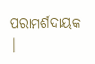ପରାମର୍ଶଦାୟକ |